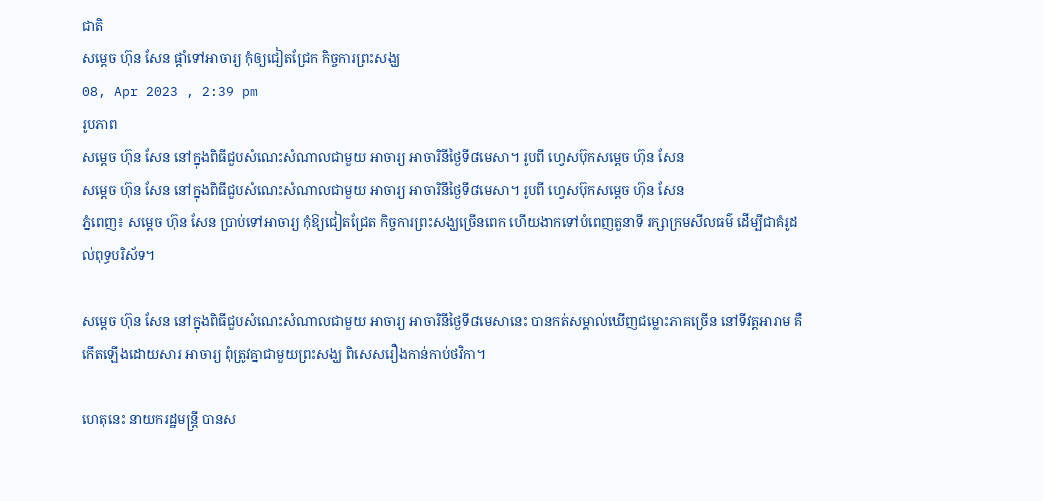ជាតិ
សម្ដេច ហ៊ុន សែន ផ្ដាំទៅអាចារ្យ កុំឲ្យជៀតជ្រែក កិច្ចការព្រះសង្ឃ
08, Apr 2023 , 2:39 pm
រូបភាព
សម្ដេច ហ៊ុន សែន នៅក្នុងពិធីជួបសំណេះសំណាលជាមួយ អាចារ្យ អាចារិនីថ្ងៃទី៨មេសា។ រូបពី ហ្វេសប៊ុកសម្ដេច ហ៊ុន សែន
សម្ដេច ហ៊ុន សែន នៅក្នុងពិធីជួបសំណេះសំណាលជាមួយ អាចារ្យ អាចារិនីថ្ងៃទី៨មេសា។ រូបពី ហ្វេសប៊ុកសម្ដេច ហ៊ុន សែន
ភ្នំពេញ៖ សម្ដេច ហ៊ុន សែន ប្រាប់ទៅអាចារ្យ កុំឱ្យជៀតជ្រែត កិច្ចការព្រះសង្ឃច្រើនពេក ហើយងាកទៅបំពេញតួនាទី រក្សាក្រមសីលធម៌ ដើម្បីជាគំរូដល់ពុទ្ធបរិស័ទ។

សម្ដេច ហ៊ុន សែន នៅក្នុងពិធីជួបសំណេះសំណាលជាមួយ អាចារ្យ អាចារិនីថ្ងៃទី៨មេសានេះ បានកត់សម្គាល់ឃើញជម្លោះភាគច្រើន នៅទីវត្តអារាម គឺកើតឡើងដោយសារ អាចារ្យ ពុំត្រូវគ្នាជាមួយព្រះសង្ឃ ពិសេសរឿងកាន់កាប់ថវិកា។

ហេតុនេះ នាយករដ្ឋមន្ត្រី បានស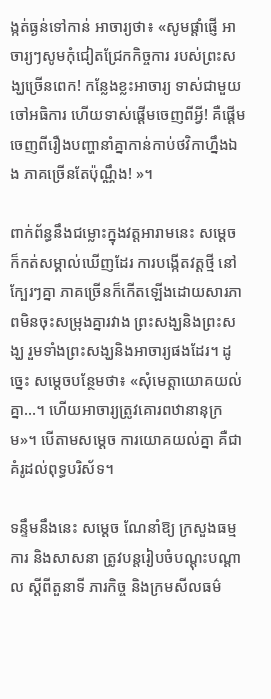ង្កត់ធ្ងន់ទៅកាន់ អាចារ្យថា៖ «សូមផ្ដាំផ្ញើ អាចារ្យៗសូមកុំជៀតជ្រែកកិច្ចការ របស់ព្រះសង្ឃច្រើនពេក! កន្លែងខ្លះអាចារ្យ ទាស់ជាមួយចៅអធិការ ហើយទាស់ផ្ដើមចេញពីអ្វី! គឺផ្ដើមចេញពីរឿងបញ្ហានាំគ្នាកាន់កាប់ថវិកាហ្នឹងឯង ភាគច្រើនតែប៉ុណ្ណឹង! »។

ពាក់ព័ន្ធនឹងជម្លោះក្នុងវត្តអារាមនេះ សម្ដេច ក៏កត់សម្គាល់ឃើញដែរ ការបង្កើតវត្តថ្មី នៅក្បែរៗគ្នា ភាគច្រើនក៏កើតឡើងដោយសារភាពមិនចុះសម្រុងគ្នារវាង ព្រះសង្ឃនិងព្រះសង្ឃ រួមទាំងព្រះសង្ឃនិងអាចារ្យផងដែរ។ ដូច្នេះ សម្ដេចបន្ថែមថា៖ «សុំមេត្តាយោគយល់គ្នា…។ ហើយអាចារ្យត្រូវគោរពឋានានុក្រម»។ បើតាមសម្ដេច ការយោគយល់គ្នា គឺជាគំរូដល់ពុទ្ធបរិស័ទ។

ទន្ទឹមនឹងនេះ សម្ដេច ណែនាំឱ្យ ក្រសួងធម្មការ និងសាសនា ត្រូវបន្តរៀបចំបណ្ដុះបណ្ដាល ស្ដីពីតួនាទី ភារកិច្ច និងក្រមសីលធម៌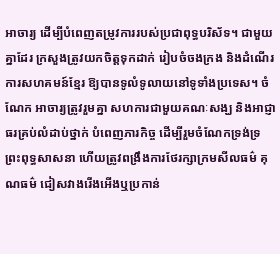អាចារ្យ ដើម្បីបំពេញតម្រូវការរបស់ប្រជាពុទ្ធបរិស័ទ។ ជាមួយគ្នាដែរ ក្រសួងត្រូវយកចិត្តទុកដាក់ រៀបចំចងក្រង និងដំណើរការសហគមន៍ខ្មែរ ឱ្យបានទូលំទូលាយនៅទូទាំងប្រទេស។ ចំណែក អាចារ្យត្រូវរួមគ្នា សហការជាមួយគណៈសង្ឃ និងអាជ្ញាធរគ្រប់លំដាប់ថ្នាក់ បំពេញភារកិច្ច ដើម្បីរួមចំណែកទ្រង់ទ្រព្រះពុទ្ធសាសនា ហើយត្រូវពង្រឹងការថែរក្សាក្រមសីលធម៌ គុណធម៌ ជៀសវាងរើងអើងឬប្រកាន់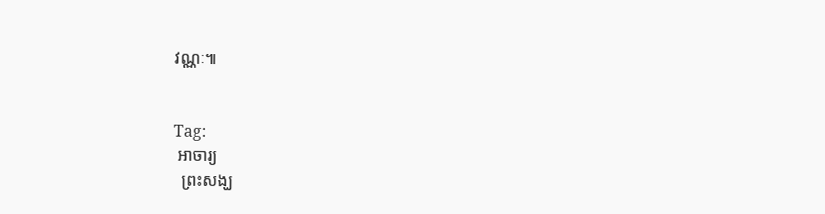វណ្ណៈ៕


Tag:
 អាចារ្យ
  ព្រះសង្ឃ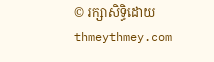© រក្សាសិទ្ធិដោយ thmeythmey.com